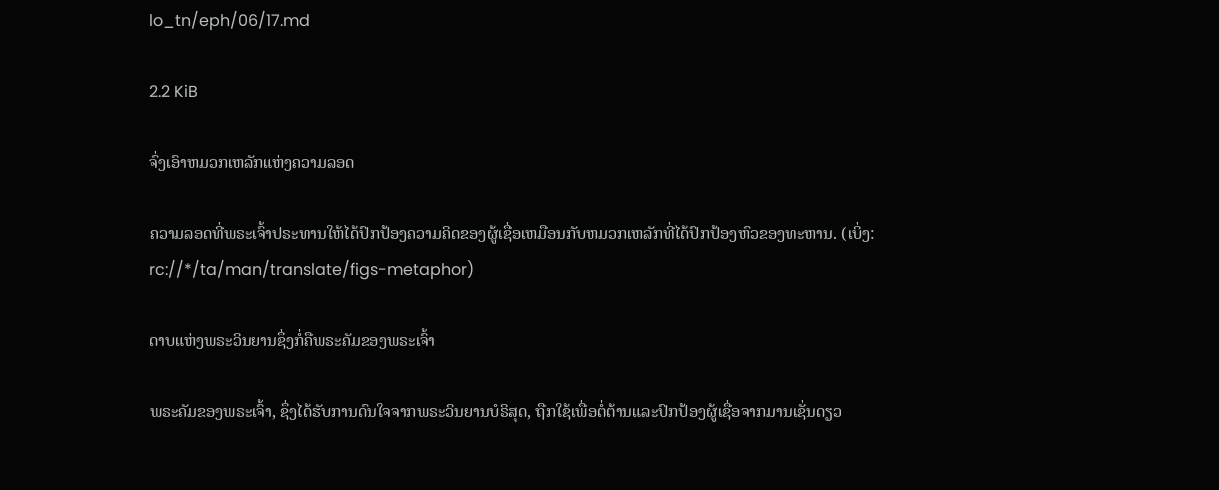lo_tn/eph/06/17.md

2.2 KiB

ຈົ່ງເອົາຫມວກເຫລັກແຫ່ງຄວາມລອດ

ຄວາມລອດທີ່ພຣະເຈົ້າປຣະທານໃຫ້ໄດ້ປົກປ້ອງຄວາມຄິດຂອງຜູ້ເຊື່ອເຫມືອນກັບຫມວກເຫລັກທີ່ໄດ້ປົກປ້ອງຫົວຂອງທະຫານ. (ເບິ່ງ: rc://*/ta/man/translate/figs-metaphor)

ດາບແຫ່ງພຣະວິນຍານຊຶ່ງກໍ່ຄືພຣະຄັມຂອງພຣະເຈົ້າ

ພຣະຄັມຂອງພຣະເຈົ້າ, ຊຶ່ງໄດ້ຮັບການດົນໃຈຈາກພຣະວິນຍານບໍຣິສຸດ, ຖືກໃຊ້ເພື່ອຕໍ່ຕ້ານແລະປົກປ້ອງຜູ້ເຊື່ອຈາກມານເຊັ່ນດຽວ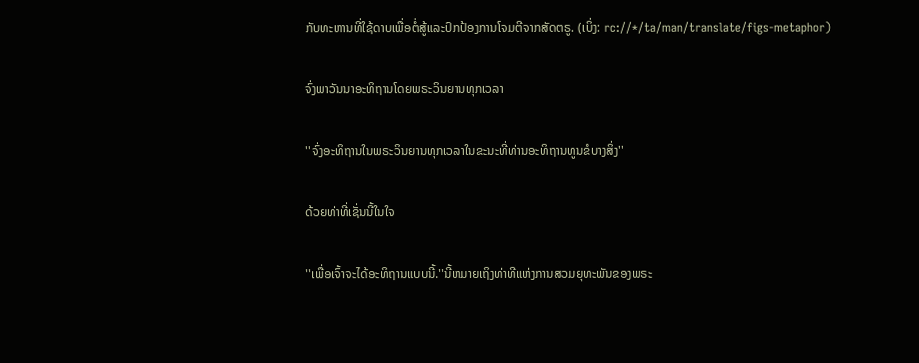ກັບທະຫານທີ່ໃຊ້ດາບເພື່ອຕໍ່ສູ້ແລະປົກປ້ອງການໂຈມຕີຈາກສັດຕຣູ. (ເບິ່ງ: rc://*/ta/man/translate/figs-metaphor)

ຈົ່ງພາວັນນາອະທິຖານໂດຍພຣະວິນຍານທຸກເວລາ

''ຈົ່ງອະທິຖານໃນພຣະວິນຍານທຸກເວລາໃນຂະນະທີ່ທ່ານອະທິຖານທູນຂໍບາງສິ່ງ''

ດ້ວຍທ່າທີ່ເຊັ່ນນີ້ໃນໃຈ

''ເພື່ອເຈົ້າຈະໄດ້ອະທິຖານແບບນີ້.''ນີ້ຫມາຍເຖິງທ່າທີແຫ່ງການສວມຍຸທະພັນຂອງພຣະ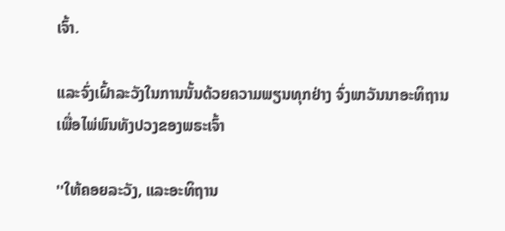ເຈົ້າ.

ແລະຈົ່ງເຝົ້າລະວັງໃນການນັ້ນດ້ວຍຄວາມພຽນທຸກຢ່າງ ຈົ່ງພາວັນນາອະທິຖານເພື່ອໄພ່ພົນທັງປວງຂອງພຣະເຈົ້າ

''ໃຫ້ຄອຍລະວັງ, ແລະອະທິຖານ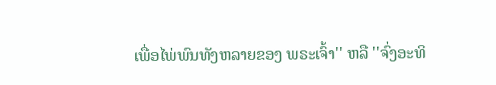ເພື່ອໄພ່ພົນທັງຫລາຍຂອງ ພຣະເຈົ້າ'' ຫລື ''ຈົ່ງອະທິ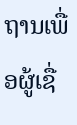ຖານເພື່ອຜູ້ເຊື່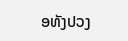ອທັງປວງ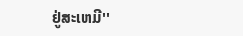ຢູ່ສະເຫມີ''